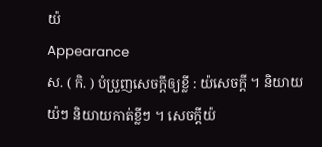យ៉
Appearance
ស. ( កិ. ) បំប្រួញសេចក្ដីឲ្យខ្លី : យ៉សេចក្តី ។ និយាយយ៉ៗ និយាយកាត់ខ្លីៗ ។ សេចក្ដីយ៉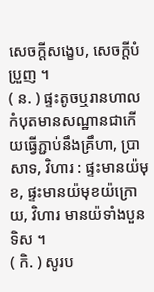សេចក្ដីសង្ខេប, សេចក្ដីបំប្រួញ ។
( ន. ) ផ្ទះតូចឬរានហាលកំបុតមានសណ្ឋានជាកើយធ្វើភ្ជាប់នឹងគ្រឹហា, ប្រាសាទ, វិហារ : ផ្ទះមានយ៉មុខ, ផ្ទះមានយ៉មុខយ៉ក្រោយ, វិហារ មានយ៉ទាំងបួនទិស ។
( កិ. ) សូរប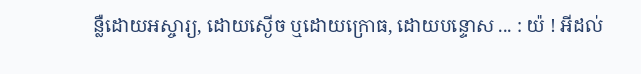ន្លឺដោយអស្ចារ្យ, ដោយស្ងើច ឬដោយក្រោធ, ដោយបន្ទោស ... : យ៉ ! អីដល់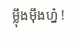ម្ល៉ឹងម៉ឹងហ្ន៎ !